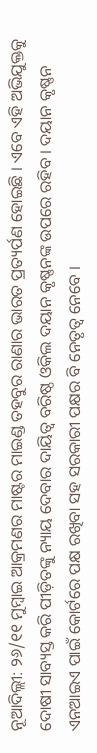ନୂଆଦିଲ୍ଲୀ: ୨୬/୧୧ ମୁମ୍ବାଇ ଆକ୍ରମଣର ମାଷ୍ଟର ମାଇଣ୍ଡ ତହବୁର ରାଣାର ଭାରତ ପ୍ରତ୍ୟର୍ପଣ ହୋଇଛି । ଏବେ ଏହି ଅଭିଯୁକ୍ତକୁ ଦୋଷୀ ସାବ୍ୟସ୍ତ କରି ପୀଡ଼ିତଙ୍କୁ ନ୍ୟାୟ ଦେବାର ଦାୟିତ୍ୱ ବରିଷ୍ଠ ଓକିଲ ଦୟାନ କୃଷ୍ଣନଙ୍କ ଉପରେ ରହିବ । ଦୟାନ କୃଷ୍ଣନ ଏନଆଇଏ ପାଇଁ କୋର୍ଟରେ ପକ୍ଷ ରଖିବା ସହ ସରକାରୀ ପକ୍ଷର ବି ନେତୃତ୍ୱ ନେବେ ।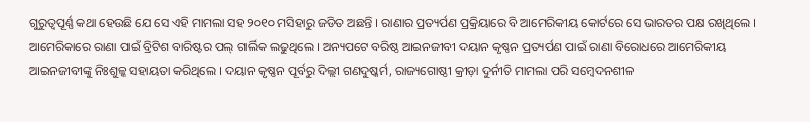ଗୁରୁତ୍ୱପୂର୍ଣ୍ଣ କଥା ହେଉଛି ଯେ ସେ ଏହି ମାମଲା ସହ ୨୦୧୦ ମସିହାରୁ ଜଡିତ ଅଛନ୍ତି । ରାଣାର ପ୍ରତ୍ୟର୍ପଣ ପ୍ରକ୍ରିୟାରେ ବି ଆମେରିକୀୟ କୋର୍ଟରେ ସେ ଭାରତର ପକ୍ଷ ରଖିଥିଲେ ।
ଆମେରିକାରେ ରାଣା ପାଇଁ ବ୍ରିଟିଶ ବାରିଷ୍ଟର ପଲ୍ ଗାର୍ଲିକ ଲଢୁଥିଲେ । ଅନ୍ୟପଟେ ବରିଷ୍ଠ ଆଇନଜୀବୀ ଦୟାନ କୃଷ୍ଣନ ପ୍ରତ୍ୟର୍ପଣ ପାଇଁ ରାଣା ବିରୋଧରେ ଆମେରିକୀୟ ଆଇନଜୀବୀଙ୍କୁ ନିଃଶୁଳ୍କ ସହାୟତା କରିଥିଲେ । ଦୟାନ କୃଷ୍ଣନ ପୂର୍ବରୁ ଦିଲ୍ଲୀ ଗଣଦୁଷ୍କର୍ମ, ରାଜ୍ୟଗୋଷ୍ଠୀ କ୍ରୀଡ଼ା ଦୁର୍ନୀତି ମାମଲା ପରି ସମ୍ୱେଦନଶୀଳ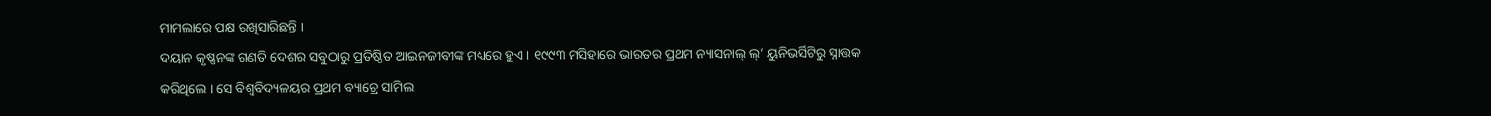ମାମଲାରେ ପକ୍ଷ ରଖିସାରିଛନ୍ତି ।
ଦୟାନ କୃଷ୍ଣନଙ୍କ ଗଣତି ଦେଶର ସବୁଠାରୁ ପ୍ରତିଷ୍ଠିତ ଆଇନଜୀବୀଙ୍କ ମଧ୍ୟରେ ହୁଏ । ୧୯୯୩ ମସିହାରେ ଭାରତର ପ୍ରଥମ ନ୍ୟାସନାଲ୍ ଲ୍’ ୟୁନିଭର୍ସିଟିରୁ ସ୍ନାତ୍ତକ କରିଥିଲେ । ସେ ବିଶ୍ୱବିଦ୍ୟଳୟର ପ୍ରଥମ ବ୍ୟାଚ୍ରେ ସାମିଲ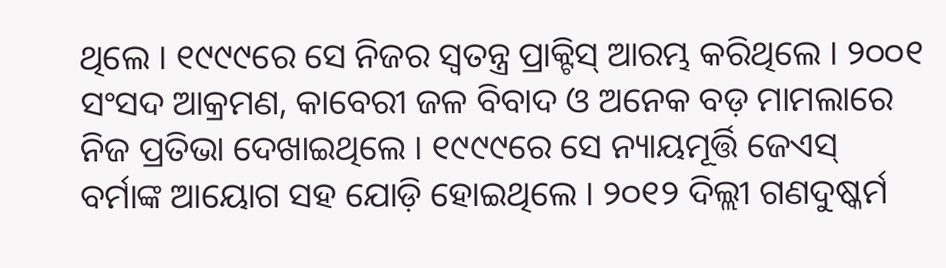ଥିଲେ । ୧୯୯୯ରେ ସେ ନିଜର ସ୍ୱତନ୍ତ୍ର ପ୍ରାକ୍ଟିସ୍ ଆରମ୍ଭ କରିଥିଲେ । ୨୦୦୧ ସଂସଦ ଆକ୍ରମଣ, କାବେରୀ ଜଳ ବିବାଦ ଓ ଅନେକ ବଡ଼ ମାମଲାରେ ନିଜ ପ୍ରତିଭା ଦେଖାଇଥିଲେ । ୧୯୯୯ରେ ସେ ନ୍ୟାୟମୂର୍ତ୍ତି ଜେଏସ୍ ବର୍ମାଙ୍କ ଆୟୋଗ ସହ ଯୋଡ଼ି ହୋଇଥିଲେ । ୨୦୧୨ ଦିଲ୍ଲୀ ଗଣଦୁଷ୍କର୍ମ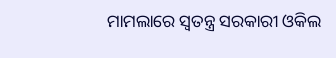ମାମଲାରେ ସ୍ୱତନ୍ତ୍ର ସରକାରୀ ଓକିଲ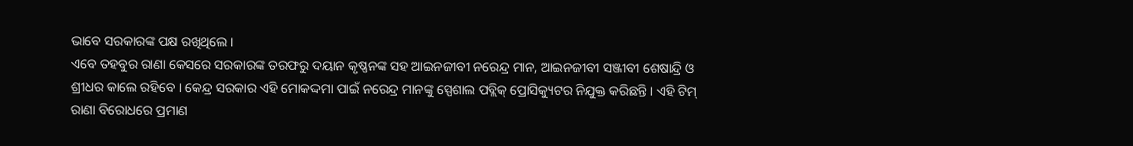ଭାବେ ସରକାରଙ୍କ ପକ୍ଷ ରଖିଥିଲେ ।
ଏବେ ତହବୁର ରାଣା କେସରେ ସରକାରଙ୍କ ତରଫରୁ ଦୟାନ କୃଷ୍ଣନଙ୍କ ସହ ଆଇନଜୀବୀ ନରେନ୍ଦ୍ର ମାନ, ଆଇନଜୀବୀ ସଞ୍ଜୀବୀ ଶେଷାନ୍ଦ୍ରି ଓ ଶ୍ରୀଧର କାଲେ ରହିବେ । କେନ୍ଦ୍ର ସରକାର ଏହି ମୋକଦ୍ଦମା ପାଇଁ ନରେନ୍ଦ୍ର ମାନଙ୍କୁ ସ୍ପେଶାଲ ପବ୍ଲିକ୍ ପ୍ରୋସିକ୍ୟୁଟର ନିଯୁକ୍ତ କରିଛନ୍ତି । ଏହି ଟିମ୍ ରାଣା ବିରୋଧରେ ପ୍ରମାଣ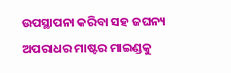ଉପସ୍ଥାପନା କରିବା ସହ ଜଘନ୍ୟ ଅପରାଧର ମାଷ୍ଟର ମାଇଣ୍ଡକୁ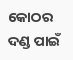କୋଠର ଦଣ୍ଡ ପାଇଁ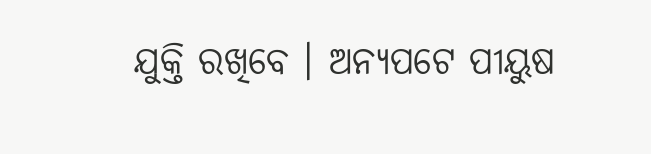ଯୁକ୍ତି ରଖିବେ । ଅନ୍ୟପଟେ ପୀୟୁଷ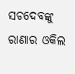ସଚଦେବଙ୍କୁ ରାଣାର ଓକିଲ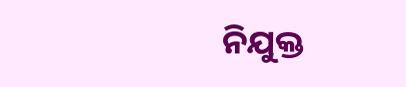ନିଯୁକ୍ତ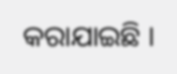କରାଯାଇଛି ।